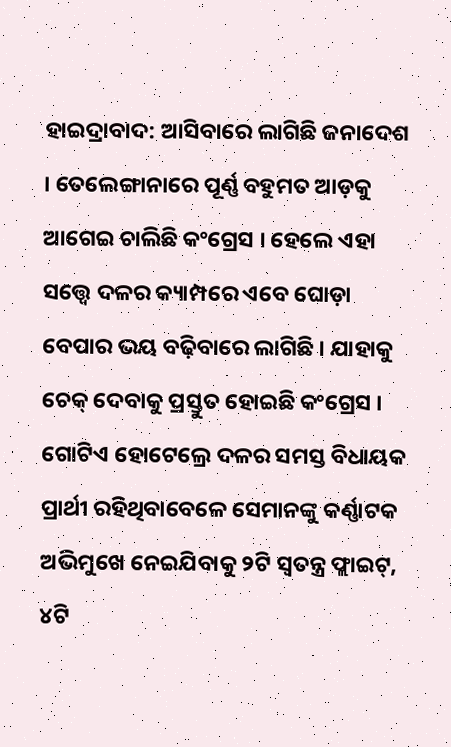ହାଇଦ୍ରାବାଦ: ଆସିବାରେ ଲାଗିଛି ଜନାଦେଶ । ତେଲେଙ୍ଗାନାରେ ପୂର୍ଣ୍ଣ ବହୁମତ ଆଡ଼କୁ ଆଗେଇ ଚାଲିଛି କଂଗ୍ରେସ । ହେଲେ ଏହା ସତ୍ତ୍ବେ ଦଳର କ୍ୟାମ୍ପରେ ଏବେ ଘୋଡ଼ା ବେପାର ଭୟ ବଢ଼ିବାରେ ଲାଗିଛି । ଯାହାକୁ ଚେକ୍ ଦେବାକୁ ପ୍ରସ୍ତୁତ ହୋଇଛି କଂଗ୍ରେସ । ଗୋଟିଏ ହୋଟେଲ୍ରେ ଦଳର ସମସ୍ତ ବିଧାୟକ ପ୍ରାର୍ଥୀ ରହିଥିବାବେଳେ ସେମାନଙ୍କୁ କର୍ଣ୍ଣାଟକ ଅଭିମୁଖେ ନେଇଯିବାକୁ ୨ଟି ସ୍ବତନ୍ତ୍ର ଫ୍ଲାଇଟ୍, ୪ଟି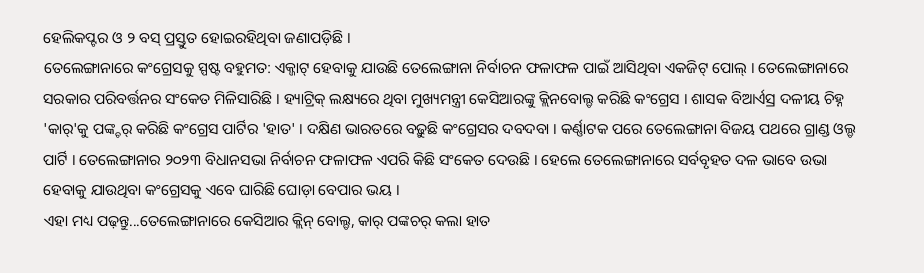ହେଲିକପ୍ଟର ଓ ୨ ବସ୍ ପ୍ରସ୍ତୁତ ହୋଇରହିଥିବା ଜଣାପଡ଼ିଛି ।
ତେଲେଙ୍ଗାନାରେ କଂଗ୍ରେସକୁ ସ୍ପଷ୍ଟ ବହୁମତ: ଏକ୍ଜାଟ୍ ହେବାକୁ ଯାଉଛି ତେଲେଙ୍ଗାନା ନିର୍ବାଚନ ଫଳାଫଳ ପାଇଁ ଆସିଥିବା ଏକଜିଟ୍ ପୋଲ୍ । ତେଲେଙ୍ଗାନାରେ ସରକାର ପରିବର୍ତ୍ତନର ସଂକେତ ମିଳିସାରିଛି । ହ୍ୟାଟ୍ରିକ୍ ଲକ୍ଷ୍ୟରେ ଥିବା ମୁଖ୍ୟମନ୍ତ୍ରୀ କେସିଆରଙ୍କୁ କ୍ଲିନବୋଲ୍ଡ କରିଛି କଂଗ୍ରେସ । ଶାସକ ବିଆର୍ଏସ୍ର ଦଳୀୟ ଚିହ୍ନ 'କାର୍'କୁ ପଙ୍କ୍ଚର୍ କରିଛି କଂଗ୍ରେସ ପାର୍ଟିର 'ହାତ' । ଦକ୍ଷିଣ ଭାରତରେ ବଢ଼ୁଛି କଂଗ୍ରେସର ଦବଦବା । କର୍ଣ୍ଣାଟକ ପରେ ତେଲେଙ୍ଗାନା ବିଜୟ ପଥରେ ଗ୍ରାଣ୍ଡ ଓଲ୍ଡ ପାର୍ଟି । ତେଲେଙ୍ଗାନାର ୨୦୨୩ ବିଧାନସଭା ନିର୍ବାଚନ ଫଳାଫଳ ଏପରି କିଛି ସଂକେତ ଦେଉଛି । ହେଲେ ତେଲେଙ୍ଗାନାରେ ସର୍ବବୃହତ ଦଳ ଭାବେ ଉଭା ହେବାକୁ ଯାଉଥିବା କଂଗ୍ରେସକୁ ଏବେ ଘାରିଛି ଘୋଡ଼ା ବେପାର ଭୟ ।
ଏହା ମଧ୍ୟ ପଢ଼ନ୍ତୁ...ତେଲେଙ୍ଗାନାରେ କେସିଆର କ୍ଲିନ୍ ବୋଲ୍ଡ, କାର୍ ପଙ୍କଚର୍ କଲା ହାତ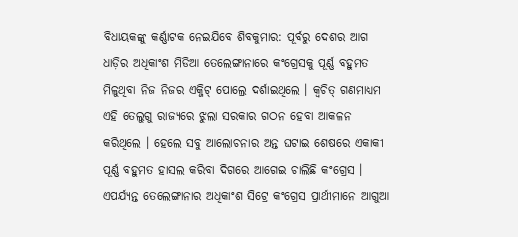ବିଧାୟକଙ୍କୁ କର୍ଣ୍ଣାଟକ ନେଇଯିବେ ଶିବକୁମାର: ପୂର୍ବରୁ ଦେଶର ଆଗ ଧାଡ଼ିର ଅଧିକାଂଶ ମିଡିଆ ତେଲେଙ୍ଗାନାରେ କଂଗ୍ରେସକୁ ପୂର୍ଣ୍ଣ ବହୁମତ ମିଳୁଥିବା ନିଜ ନିଜର ଏକ୍ଜିଟ୍ ପୋଲ୍ରେ ଦର୍ଶାଇଥିଲେ । କ୍ବଚିତ୍ ଗଣମାଧ୍ୟମ ଏହି ତେଲୁଗୁ ରାଜ୍ୟରେ ଝୁଲା ସରକାର ଗଠନ ହେବା ଆକଳନ କରିଥିଲେ । ହେଲେ ସବୁ ଆଲୋଚନାର ଅନ୍ତ ଘଟାଇ ଶେଷରେ ଏକାକୀ ପୂର୍ଣ୍ଣ ବହୁମତ ହାସଲ କରିବା ଦିଗରେ ଆଗେଇ ଚାଲିଛି କଂଗ୍ରେସ । ଏପର୍ଯ୍ୟନ୍ତ ତେଲେଙ୍ଗାନାର ଅଧିକାଂଶ ସିଟ୍ରେ କଂଗ୍ରେସ ପ୍ରାର୍ଥୀମାନେ ଆଗୁଆ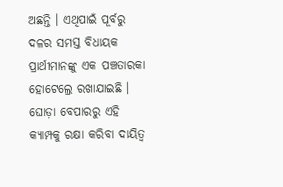ଅଛନ୍ତି । ଏଥିପାଇଁ ପୂର୍ବରୁ ଦଳର ସମସ୍ତ ବିଧାୟକ ପ୍ରାର୍ଥୀମାନଙ୍କୁ ଏକ ପଞ୍ଚତାରକା ହୋଟେଲ୍ରେ ରଖାଯାଇଛି । ଘୋଡ଼ା ବେପାରରୁ ଏହି କ୍ୟାମ୍ପକୁ ରକ୍ଷା କରିବା ଦାୟିତ୍ବ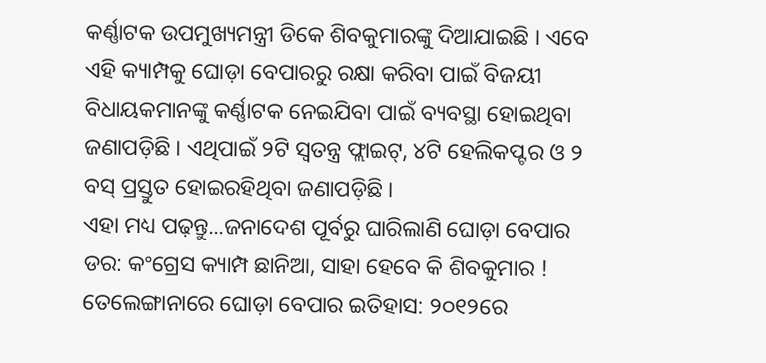କର୍ଣ୍ଣାଟକ ଉପମୁଖ୍ୟମନ୍ତ୍ରୀ ଡିକେ ଶିବକୁମାରଙ୍କୁ ଦିଆଯାଇଛି । ଏବେ ଏହି କ୍ୟାମ୍ପକୁ ଘୋଡ଼ା ବେପାରରୁ ରକ୍ଷା କରିବା ପାଇଁ ବିଜୟୀ ବିଧାୟକମାନଙ୍କୁ କର୍ଣ୍ଣାଟକ ନେଇଯିବା ପାଇଁ ବ୍ୟବସ୍ଥା ହୋଇଥିବା ଜଣାପଡ଼ିଛି । ଏଥିପାଇଁ ୨ଟି ସ୍ବତନ୍ତ୍ର ଫ୍ଲାଇଟ୍, ୪ଟି ହେଲିକପ୍ଟର ଓ ୨ ବସ୍ ପ୍ରସ୍ତୁତ ହୋଇରହିଥିବା ଜଣାପଡ଼ିଛି ।
ଏହା ମଧ୍ୟ ପଢ଼ନ୍ତୁ...ଜନାଦେଶ ପୂର୍ବରୁ ଘାରିଲାଣି ଘୋଡ଼ା ବେପାର ଡର: କଂଗ୍ରେସ କ୍ୟାମ୍ପ ଛାନିଆ, ସାହା ହେବେ କି ଶିବକୁମାର !
ତେଲେଙ୍ଗାନାରେ ଘୋଡ଼ା ବେପାର ଇତିହାସ: ୨୦୧୨ରେ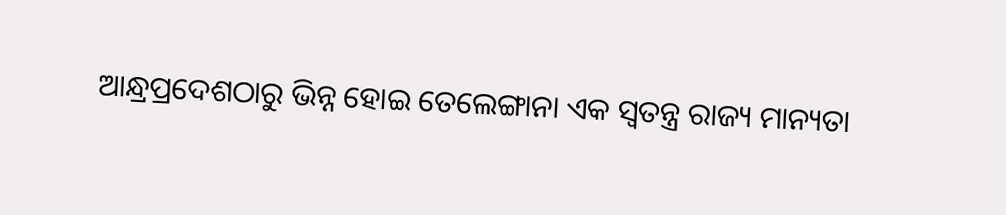ଆନ୍ଧ୍ରପ୍ରଦେଶଠାରୁ ଭିନ୍ନ ହୋଇ ତେଲେଙ୍ଗାନା ଏକ ସ୍ବତନ୍ତ୍ର ରାଜ୍ୟ ମାନ୍ୟତା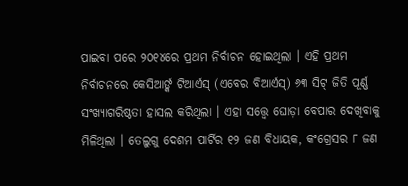ପାଇବା ପରେ ୨୦୧୪ରେ ପ୍ରଥମ ନିର୍ବାଚନ ହୋଇଥିଲା । ଏହି ପ୍ରଥମ ନିର୍ବାଚନରେ କେସିଆର୍ଙ୍କ ଟିଆର୍ଏସ୍ (ଏବେର ବିଆର୍ଏସ୍) ୬୩ ସିଟ୍ ଜିତି ପୂର୍ଣ୍ଣ ସଂଖ୍ୟାଗରିଷ୍ଠତା ହାସଲ କରିଥିଲା । ଏହା ସତ୍ତ୍ବେ ଘୋଡ଼ା ବେପାର ଦେଖିବାକୁ ମିଳିଥିଲା । ତେଲୁଗୁ ଦେଶମ ପାର୍ଟିର ୧୨ ଜଣ ବିଧାୟକ, କଂଗ୍ରେସର ୮ ଜଣ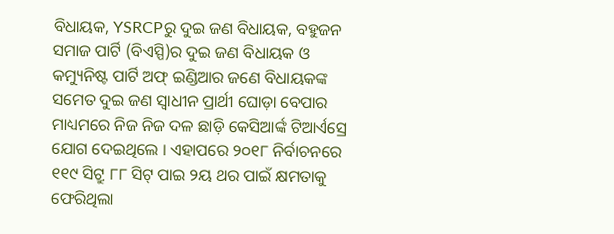ବିଧାୟକ, YSRCPରୁ ଦୁଇ ଜଣ ବିଧାୟକ, ବହୁଜନ ସମାଜ ପାର୍ଟି (ବିଏସ୍ପି)ର ଦୁଇ ଜଣ ବିଧାୟକ ଓ କମ୍ୟୁନିଷ୍ଟ ପାର୍ଟି ଅଫ୍ ଇଣ୍ଡିଆର ଜଣେ ବିଧାୟକଙ୍କ ସମେତ ଦୁଇ ଜଣ ସ୍ବାଧୀନ ପ୍ରାର୍ଥୀ ଘୋଡ଼ା ବେପାର ମାଧ୍ୟମରେ ନିଜ ନିଜ ଦଳ ଛାଡ଼ି କେସିଆର୍ଙ୍କ ଟିଆର୍ଏସ୍ରେ ଯୋଗ ଦେଇଥିଲେ । ଏହାପରେ ୨୦୧୮ ନିର୍ବାଚନରେ ୧୧୯ ସିଟ୍ରୁ ୮୮ ସିଟ୍ ପାଇ ୨ୟ ଥର ପାଇଁ କ୍ଷମତାକୁ ଫେରିଥିଲା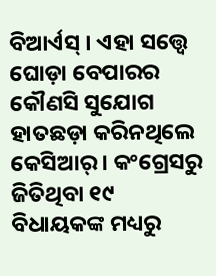ବିଆର୍ଏସ୍ । ଏହା ସତ୍ତ୍ବେ ଘୋଡ଼ା ବେପାରର କୌଣସି ସୁଯୋଗ ହାତଛଡ଼ା କରିନଥିଲେ କେସିଆର୍ । କଂଗ୍ରେସରୁ ଜିତିଥିବା ୧୯ ବିଧାୟକଙ୍କ ମଧ୍ୟରୁ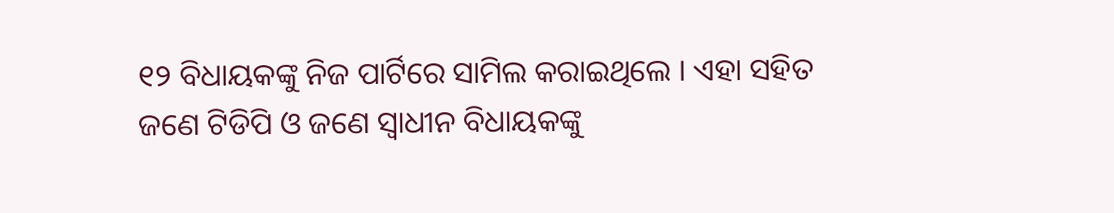୧୨ ବିଧାୟକଙ୍କୁ ନିଜ ପାର୍ଟିରେ ସାମିଲ କରାଇଥିଲେ । ଏହା ସହିତ ଜଣେ ଟିଡିପି ଓ ଜଣେ ସ୍ବାଧୀନ ବିଧାୟକଙ୍କୁ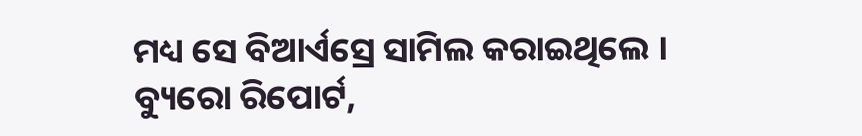ମଧ୍ୟ ସେ ବିଆର୍ଏସ୍ରେ ସାମିଲ କରାଇଥିଲେ ।
ବ୍ୟୁରୋ ରିପୋର୍ଟ,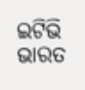ଇଟିଭି ଭାରତ